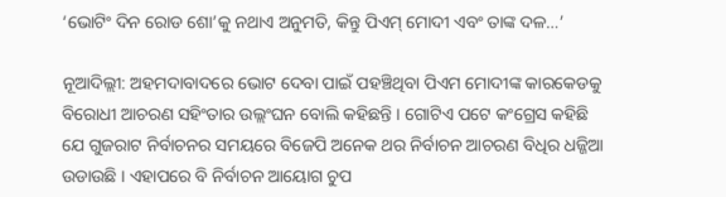‘ଭୋଟିଂ ଦିନ ରୋଡ ଶୋ’କୁ ନଥାଏ ଅନୁମତି, କିନ୍ତୁ ପିଏମ୍ ମୋଦୀ ଏବଂ ତାଙ୍କ ଦଳ…’

ନୂଆଦିଲ୍ଲୀ: ଅହମଦାବାଦରେ ଭୋଟ ଦେବା ପାଇଁ ପହଞ୍ଚିଥିବା ପିଏମ ମୋଦୀଙ୍କ କାରକେଡକୁ ବିରୋଧୀ ଆଚରଣ ସହିଂତାର ଉଲ୍ଲଂଘନ ବୋଲି କହିଛନ୍ତି । ଗୋଟିଏ ପଟେ କଂଗ୍ରେସ କହିଛି ଯେ ଗୁଜରାଟ ନିର୍ବାଚନର ସମୟରେ ବିଜେପି ଅନେକ ଥର ନିର୍ବାଚନ ଆଚରଣ ବିଧିର ଧଜ୍ଜିଆ ଉଡାଉଛି । ଏହାପରେ ବି ନିର୍ବାଚନ ଆୟୋଗ ଚୁପ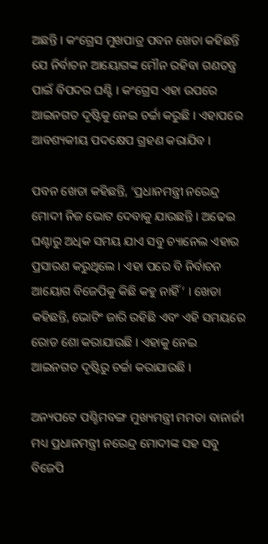ଅଛନ୍ତି । କଂଗ୍ରେସ ମୁଖପାତ୍ର ପବନ ଖେଡା କହିଛନ୍ତି ଯେ ନିର୍ବାଚନ ଆୟୋଗଙ୍କ ମୌନ ରହିବା ଗଣତନ୍ତ୍ର ପାଇଁ ବିପଦର ଘଣ୍ଟି । କଂଗ୍ରେସ ଏହା ଉପରେ ଆଇନଗତ ଦୃଷ୍ଟିକୁ ନେଇ ଚର୍ଚ୍ଚା କରୁଛି । ଏହାପରେ ଆବଶ୍ୟକୀୟ ପଦକ୍ଷେପ ଗ୍ରହଣ କରାଯିବ ।

ପବନ ଖେଡା କହିଛନ୍ତି, ‘ପ୍ରଧାନମନ୍ତ୍ରୀ ନରେନ୍ଦ୍ର ମୋଦୀ ନିଜ ଭୋଟ ଦେବାକୁ ଯାଉଛନ୍ତି । ଅଢେଇ ଘଣ୍ଟାରୁ ଅଧିକ ସମୟ ଯାଏ ସବୁ ଚ୍ୟାନେଲ ଏହାର ପ୍ରସାରଣ କରୁଥିଲେ । ଏହା ପରେ ବି ନିର୍ବାଚନ ଆୟୋଗ ବିଜେପିକୁ କିଛି କହୁ ନାହିଁ’ । ଖେଡା କହିଛନ୍ତି, ଭୋଟିଂ ଜାରି ରହିଛି ଏବଂ ଏହି ସମୟରେ ରୋଡ ଶୋ କରାଯାଉଛି । ଏହାକୁ ନେଇ ଆଇନଗତ ଦୃଷ୍ଟିରୁ ଚର୍ଚ୍ଚା କରାଯାଉଛି ।

ଅନ୍ୟପଟେ ପଶ୍ଚିମବଙ୍ଗ ମୁଖ୍ୟମନ୍ତ୍ରୀ ମମତା ବାନାର୍ଜୀ ମଧ୍ୟ ପ୍ରଧାନମନ୍ତ୍ରୀ ନରେନ୍ଦ୍ର ମୋଦୀଙ୍କ ସହ ସବୁ ବିଜେପି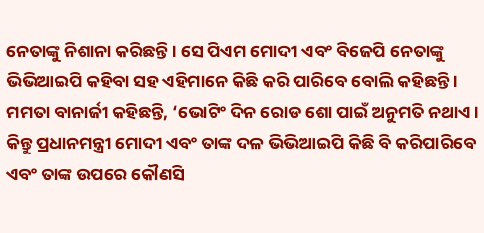ନେତାଙ୍କୁ ନିଶାନା କରିଛନ୍ତି । ସେ ପିଏମ ମୋଦୀ ଏବଂ ବିଜେପି ନେତାଙ୍କୁ ଭିଭିଆଇପି କହିବା ସହ ଏହିମାନେ କିଛି କରି ପାରିବେ ବୋଲି କହିଛନ୍ତି । ମମତା ବାନାର୍ଜୀ କହିଛନ୍ତି, ‘ଭୋଟିଂ ଦିନ ରୋଡ ଶୋ ପାଇଁ ଅନୁମତି ନଥାଏ । କିନ୍ତୁ ପ୍ରଧାନମନ୍ତ୍ରୀ ମୋଦୀ ଏବଂ ତାଙ୍କ ଦଳ ଭିଭିଆଇପି କିଛି ବି କରିପାରିବେ ଏବଂ ତାଙ୍କ ଉପରେ କୌଣସି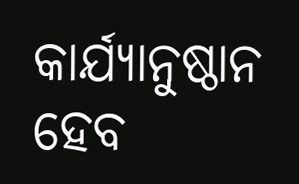କାର୍ଯ୍ୟାନୁଷ୍ଠାନ ହେବ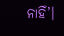ନାହିଁ’।